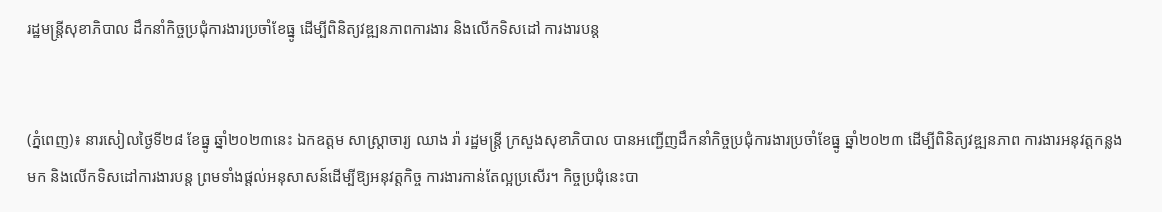រដ្ឋមន្រ្តីសុខាភិបាល ដឹកនាំកិច្ចប្រជុំការងារប្រចាំខែធ្នូ ដើម្បីពិនិត្យវឌ្ឍនភាពការងារ និងលើកទិសដៅ ការងារបន្ត


(ភ្នំពេញ)៖ នារសៀលថ្ងៃទី២៨ ខែធ្នូ ឆ្នាំ២០២៣នេះ ឯកឧត្តម សាស្រ្តាចារ្យ ឈាង រ៉ា រដ្ឋមន្រ្តី ក្រសួងសុខាភិបាល បានអញ្ជើញដឹកនាំកិច្ចប្រជុំការងារប្រចាំខែធ្នូ ឆ្នាំ២០២៣ ដើម្បីពិនិត្យវឌ្ឍនភាព ការងារអនុវត្តកន្លងមក និងលើកទិសដៅការងារបន្ត ព្រមទាំងផ្តល់អនុសាសន៍ដើម្បីឱ្យអនុវត្តកិច្ច ការងារកាន់តែល្អប្រសើរ។ កិច្ចប្រជុំនេះបា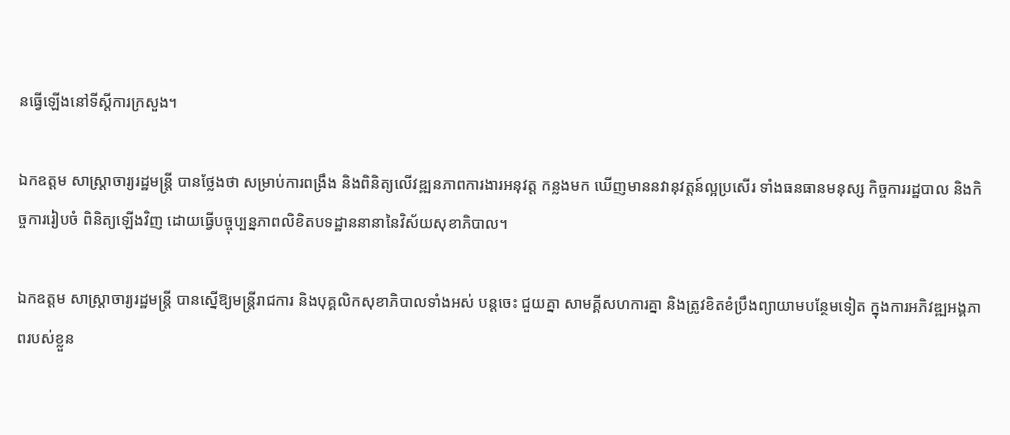នធ្វើឡើងនៅទីស្តីការក្រសួង។

ឯកឧត្តម សាស្រ្តាចារ្យរដ្ឋមន្ត្រី បានថ្លែងថា សម្រាប់ការពង្រឹង និងពិនិត្យលើវឌ្ឍនភាពការងារអនុវត្ត កន្លងមក ឃើញមាននវានុវត្តន៍ល្អប្រសើរ ទាំងធនធានមនុស្ស កិច្ចការរដ្ឋបាល និងកិច្ចការរៀបចំ ពិនិត្យឡើងវិញ ដោយធ្វើបច្ចុប្បន្នភាពលិខិតបទដ្ឋាននានានៃវិស័យសុខាភិបាល។

ឯកឧត្តម សាស្រ្តាចារ្យរដ្ឋមន្រ្តី បានស្នើឱ្យមន្រ្តីរាជការ និងបុគ្គលិកសុខាភិបាលទាំងអស់ បន្តចេះ ជួយគ្នា សាមគ្គីសហការគ្នា និងត្រូវខិតខំប្រឹងព្យាយាមបន្ថែមទៀត ក្នុងការអភិវឌ្ឍអង្គភាពរបស់ខ្លួន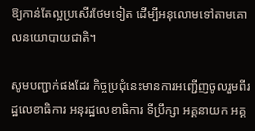ឱ្យកាន់តែល្អប្រសើរថែមទៀត ដើម្បីអនុលោមទៅតាមគោលនយោបាយជាតិ។

សូមបញ្ជាក់ផងដែរ កិច្ចប្រជុំនេះមានការអញ្ជើញចូលរួមពីរដ្ឋលេខាធិការ អនុរដ្ឋលេខាធិការ ទីប្រឹក្សា អគ្គនាយក អគ្គ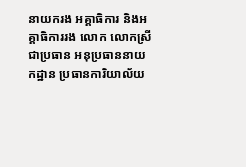នាយករង អគ្គាធិការ និងអគ្គាធិការរង លោក លោកស្រី ជាប្រធាន អនុប្រធាននាយ កដ្ឋាន ប្រធានការិយាល័យ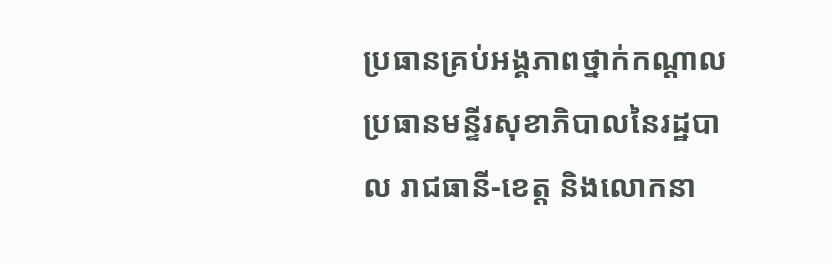ប្រធានគ្រប់អង្គភាពថ្នាក់កណ្តាល ប្រធានមន្ទីរសុខាភិបាលនៃរដ្ឋបាល រាជធានី-ខេត្ត និងលោកនា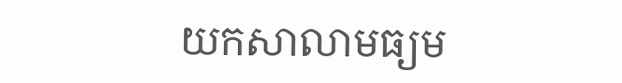យកសាលាមធ្យម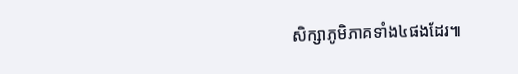សិក្សាភូមិភាគទាំង៤ផងដែរ៕